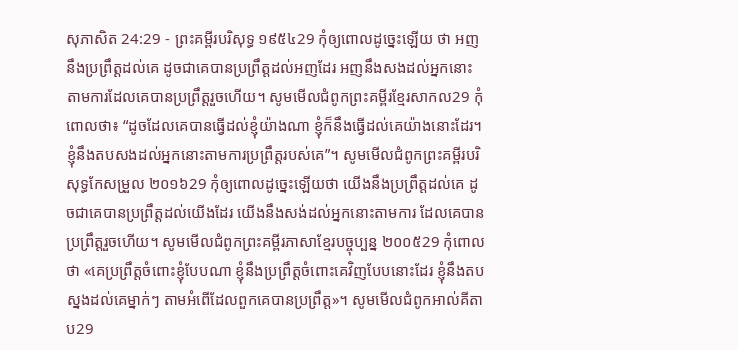សុភាសិត 24:29 - ព្រះគម្ពីរបរិសុទ្ធ ១៩៥៤29 កុំឲ្យពោលដូច្នេះឡើយ ថា អញនឹងប្រព្រឹត្តដល់គេ ដូចជាគេបានប្រព្រឹត្តដល់អញដែរ អញនឹងសងដល់អ្នកនោះតាមការដែលគេបានប្រព្រឹត្តរួចហើយ។ សូមមើលជំពូកព្រះគម្ពីរខ្មែរសាកល29 កុំពោលថា៖ “ដូចដែលគេបានធ្វើដល់ខ្ញុំយ៉ាងណា ខ្ញុំក៏នឹងធ្វើដល់គេយ៉ាងនោះដែរ។ ខ្ញុំនឹងតបសងដល់អ្នកនោះតាមការប្រព្រឹត្តរបស់គេ”។ សូមមើលជំពូកព្រះគម្ពីរបរិសុទ្ធកែសម្រួល ២០១៦29 កុំឲ្យពោលដូច្នេះឡើយថា យើងនឹងប្រព្រឹត្តដល់គេ ដូចជាគេបានប្រព្រឹត្តដល់យើងដែរ យើងនឹងសង់ដល់អ្នកនោះតាមការ ដែលគេបានប្រព្រឹត្តរួចហើយ។ សូមមើលជំពូកព្រះគម្ពីរភាសាខ្មែរបច្ចុប្បន្ន ២០០៥29 កុំពោលថា «គេប្រព្រឹត្តចំពោះខ្ញុំបែបណា ខ្ញុំនឹងប្រព្រឹត្តចំពោះគេវិញបែបនោះដែរ ខ្ញុំនឹងតបស្នងដល់គេម្នាក់ៗ តាមអំពើដែលពួកគេបានប្រព្រឹត្ត»។ សូមមើលជំពូកអាល់គីតាប29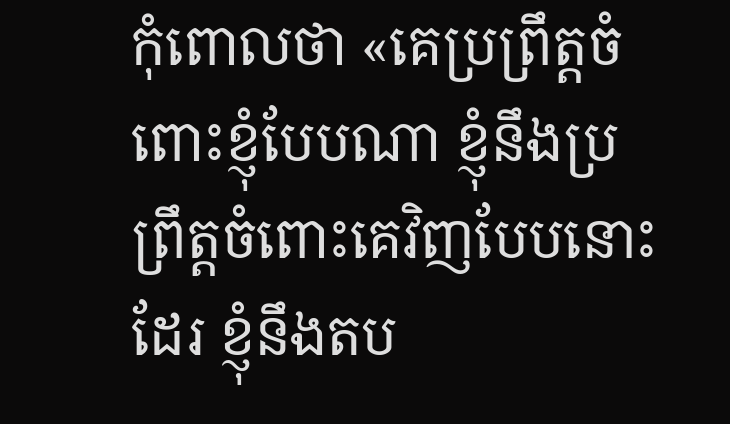កុំពោលថា «គេប្រព្រឹត្តចំពោះខ្ញុំបែបណា ខ្ញុំនឹងប្រព្រឹត្តចំពោះគេវិញបែបនោះដែរ ខ្ញុំនឹងតប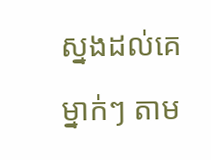ស្នងដល់គេម្នាក់ៗ តាម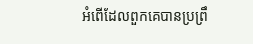អំពើដែលពួកគេបានប្រព្រឹ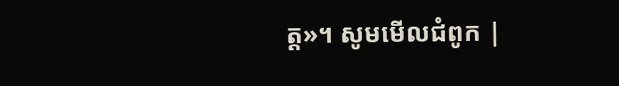ត្ត»។ សូមមើលជំពូក |